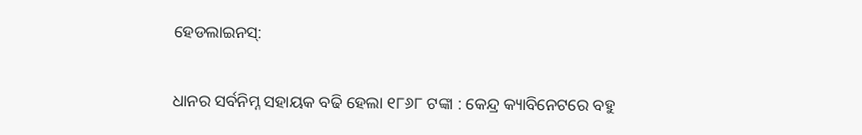ହେଡଲାଇନସ୍:

ଧାନର ସର୍ବନିମ୍ନ ସହାୟକ ବଢି ହେଲା ୧୮୬୮ ଟଙ୍କା : କେନ୍ଦ୍ର କ୍ୟାବିନେଟରେ ବହୁ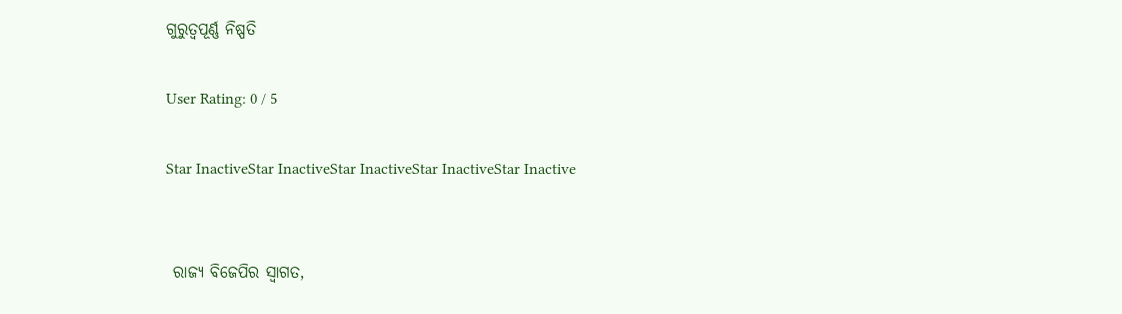ଗୁରୁତ୍ୱପୂର୍ଣ୍ଣ ନିଷ୍ପତି

User Rating: 0 / 5

Star InactiveStar InactiveStar InactiveStar InactiveStar Inactive


 ରାଜ୍ୟ ବିଜେପିର ସ୍ୱାଗତ,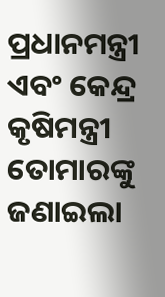ପ୍ରଧାନମନ୍ତ୍ରୀ ଏବଂ କେନ୍ଦ୍ର କୃଷିମନ୍ତ୍ରୀ ତୋମାରଙ୍କୁ ଜଣାଇଲା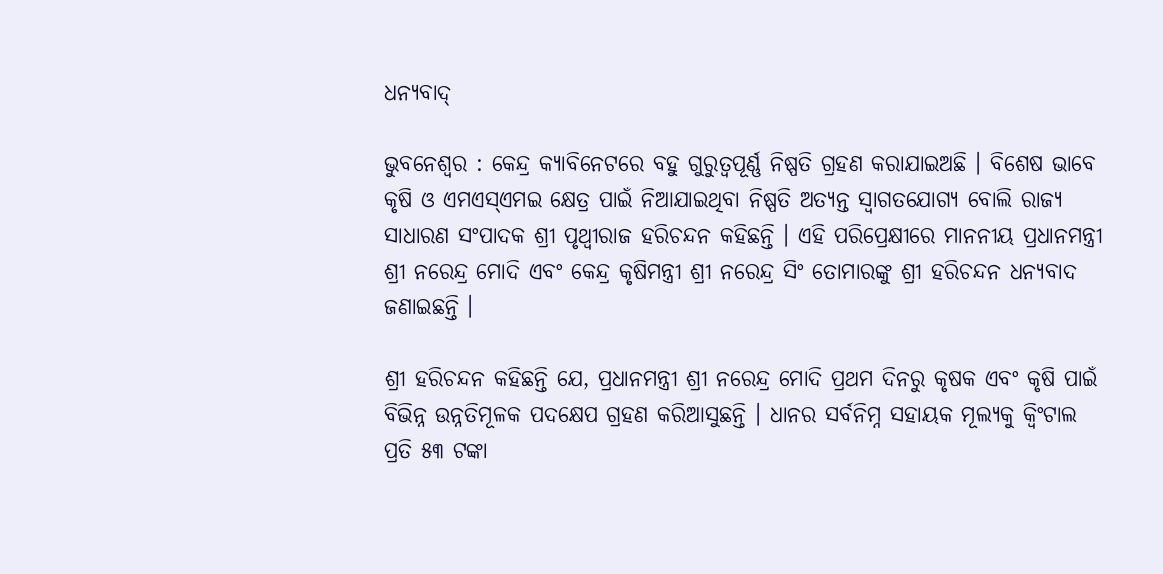ଧନ୍ୟବାଦ୍

ଭୁବନେଶ୍ୱର : କେନ୍ଦ୍ର କ୍ୟାବିନେଟରେ ବହୁ ଗୁରୁତ୍ୱପୂର୍ଣ୍ଣ ନିଷ୍ପତି ଗ୍ରହଣ କରାଯାଇଅଛି । ବିଶେଷ ଭାବେ କୃଷି ଓ ଏମଏସ୍‌ଏମଇ କ୍ଷେତ୍ର ପାଇଁ ନିଆଯାଇଥିବା ନିଷ୍ପତି ଅତ୍ୟନ୍ତ ସ୍ୱାଗତଯୋଗ୍ୟ ବୋଲି ରାଜ୍ୟ ସାଧାରଣ ସଂପାଦକ ଶ୍ରୀ ପୃଥ୍ୱୀରାଜ ହରିଚନ୍ଦନ କହିଛନ୍ତି । ଏହି ପରିପ୍ରେକ୍ଷୀରେ ମାନନୀୟ ପ୍ରଧାନମନ୍ତ୍ରୀ ଶ୍ରୀ ନରେନ୍ଦ୍ର ମୋଦି ଏବଂ କେନ୍ଦ୍ର କୃଷିମନ୍ତ୍ରୀ ଶ୍ରୀ ନରେନ୍ଦ୍ର ସିଂ ତୋମାରଙ୍କୁ ଶ୍ରୀ ହରିଚନ୍ଦନ ଧନ୍ୟବାଦ ଜଣାଇଛନ୍ତି ।

ଶ୍ରୀ ହରିଚନ୍ଦନ କହିଛନ୍ତି ଯେ, ପ୍ରଧାନମନ୍ତ୍ରୀ ଶ୍ରୀ ନରେନ୍ଦ୍ର ମୋଦି ପ୍ରଥମ ଦିନରୁ କୃଷକ ଏବଂ କୃଷି ପାଇଁ ବିଭିନ୍ନ ଉନ୍ନତିମୂଳକ ପଦକ୍ଷେପ ଗ୍ରହଣ କରିଆସୁଛନ୍ତି । ଧାନର ସର୍ବନିମ୍ନ ସହାୟକ ମୂଲ୍ୟକୁ କ୍ୱିଂଟାଲ ପ୍ରତି ୫୩ ଟଙ୍କା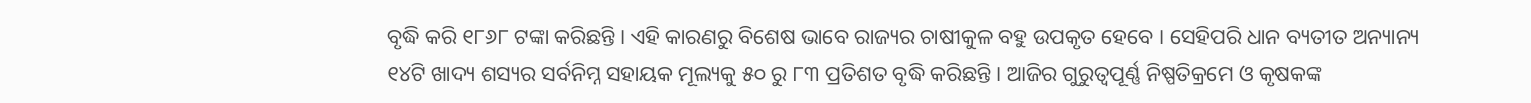ବୃଦ୍ଧି କରି ୧୮୬୮ ଟଙ୍କା କରିଛନ୍ତି । ଏହି କାରଣରୁ ବିଶେଷ ଭାବେ ରାଜ୍ୟର ଚାଷୀକୁଳ ବହୁ ଉପକୃତ ହେବେ । ସେହିପରି ଧାନ ବ୍ୟତୀତ ଅନ୍ୟାନ୍ୟ ୧୪ଟି ଖାଦ୍ୟ ଶସ୍ୟର ସର୍ବନିମ୍ନ ସହାୟକ ମୂଲ୍ୟକୁ ୫୦ ରୁ ୮୩ ପ୍ରତିଶତ ବୃଦ୍ଧି କରିଛନ୍ତି । ଆଜିର ଗୁରୁତ୍ୱପୂର୍ଣ୍ଣ ନିଷ୍ପତିକ୍ରମେ ଓ କୃଷକଙ୍କ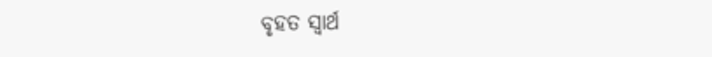ବୃହତ ସ୍ୱାର୍ଥ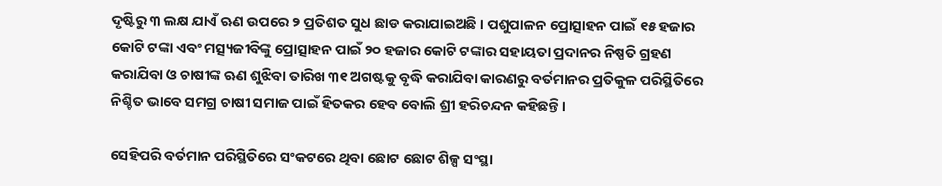ଦୃଷ୍ଟିରୁ ୩ ଲକ୍ଷ ଯାଏଁ ଋଣ ଉପରେ ୨ ପ୍ରତିଶତ ସୁଧ ଛାଡ କରାଯାଇଅଛି । ପଶୁପାଳନ ପ୍ରୋତ୍ସାହନ ପାଇଁ ୧୫ ହଜାର କୋଟି ଟଙ୍କା ଏବଂ ମତ୍ସ୍ୟଜୀବିଙ୍କୁ ପ୍ରୋତ୍ସାହନ ପାଇଁ ୨୦ ହଜାର କୋଟି ଟଙ୍କାର ସହାୟତା ପ୍ରଦାନର ନିଷ୍ପତି ଗ୍ରହଣ କରାଯିବା ଓ ଚାଷୀଙ୍କ ଋଣ ଶୁଝିବା ତାରିଖ ୩୧ ଅଗଷ୍ଟକୁ ବୃଦ୍ଧି କରାଯିବା କାରଣରୁ ବର୍ତମାନର ପ୍ରତିକୁଳ ପରିସ୍ଥିତିରେ ନିଶ୍ଚିତ ଭାବେ ସମଗ୍ର ଚାଷୀ ସମାଜ ପାଇଁ ହିତକର ହେବ ବୋଲି ଶ୍ରୀ ହରିଚନ୍ଦନ କହିଛନ୍ତି ।

ସେହିପରି ବର୍ତମାନ ପରିସ୍ଥିତିରେ ସଂକଟରେ ଥିବା ଛୋଟ ଛୋଟ ଶିଳ୍ପ ସଂସ୍ଥା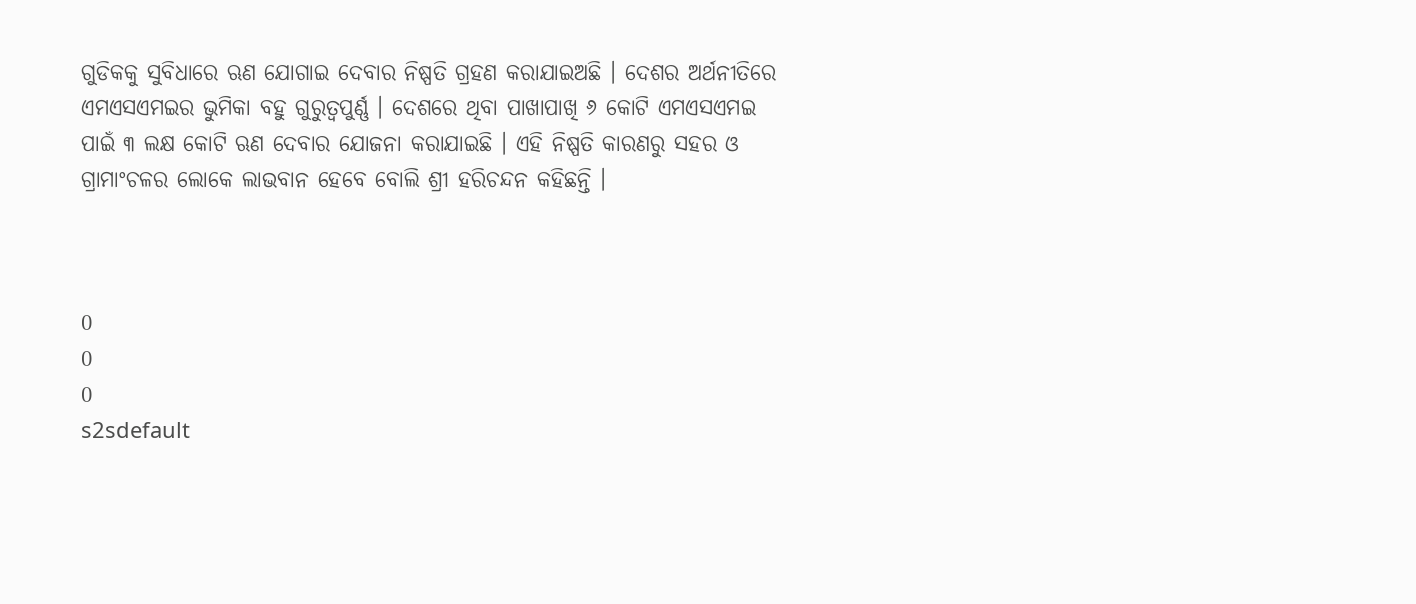ଗୁଡିକକୁ ସୁବିଧାରେ ଋଣ ଯୋଗାଇ ଦେବାର ନିଷ୍ପତି ଗ୍ରହଣ କରାଯାଇଅଛି । ଦେଶର ଅର୍ଥନୀତିରେ ଏମଏସଏମଇର ଭୁମିକା ବହୁ ଗୁରୁତ୍ୱପୁର୍ଣ୍ଣ । ଦେଶରେ ଥିବା ପାଖାପାଖି ୬ କୋଟି ଏମଏସଏମଇ ପାଇଁ ୩ ଲକ୍ଷ କୋଟି ଋଣ ଦେବାର ଯୋଜନା କରାଯାଇଛି । ଏହି ନିଷ୍ପତି କାରଣରୁ ସହର ଓ ଗ୍ରାମାଂଚଳର ଲୋକେ ଲାଭବାନ ହେବେ ବୋଲି ଶ୍ରୀ ହରିଚନ୍ଦନ କହିଛନ୍ତି ।



0
0
0
s2sdefault